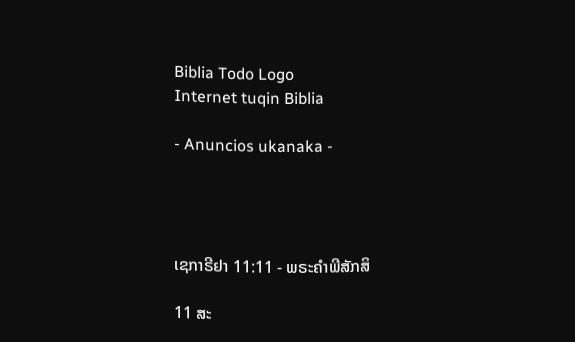Biblia Todo Logo
Internet tuqin Biblia

- Anuncios ukanaka -




ເຊກາຣີຢາ 11:11 - ພຣະຄຳພີສັກສິ

11 ສະ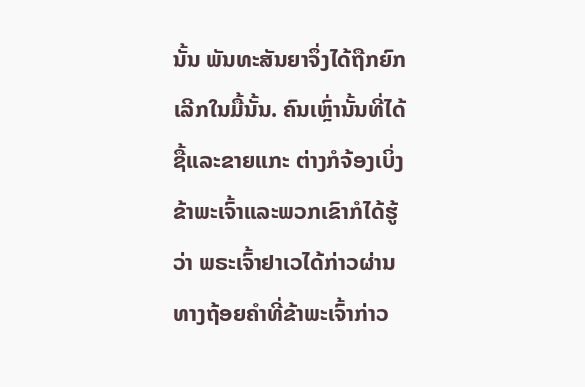ນັ້ນ ພັນທະສັນຍາຈຶ່ງໄດ້ຖືກຍົກເລີກໃນມື້ນັ້ນ. ຄົນເຫຼົ່ານັ້ນທີ່ໄດ້ຊື້ແລະຂາຍແກະ ຕ່າງກໍຈ້ອງເບິ່ງຂ້າພະເຈົ້າແລະພວກເຂົາກໍໄດ້ຮູ້ວ່າ ພຣະເຈົ້າຢາເວໄດ້ກ່າວຜ່ານທາງຖ້ອຍຄຳທີ່ຂ້າພະເຈົ້າກ່າວ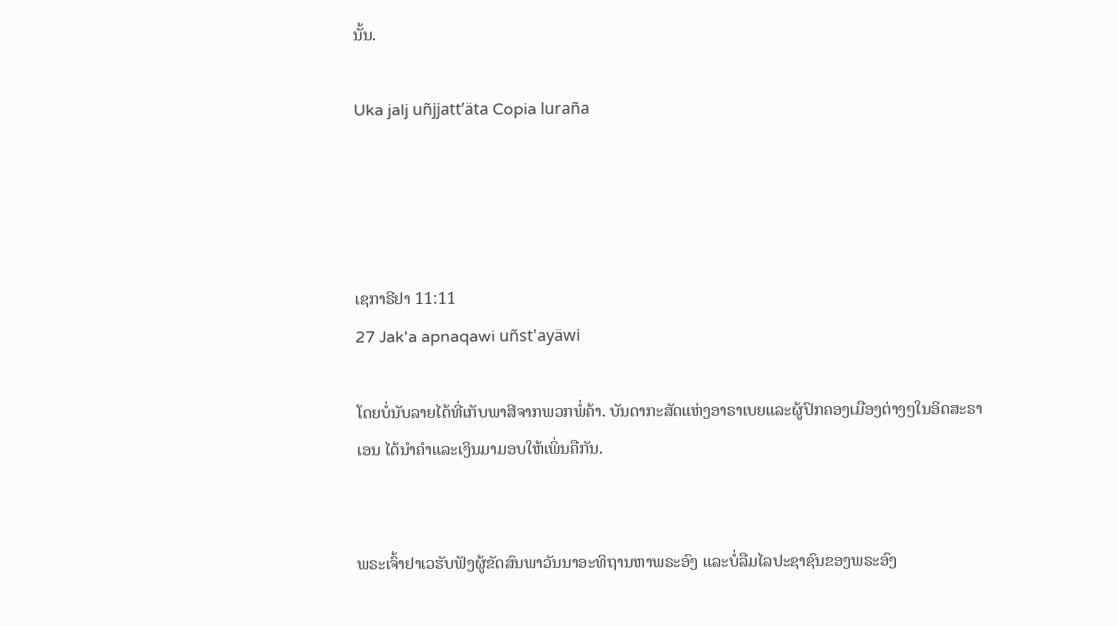ນັ້ນ.

Uka jalj uñjjattʼäta Copia luraña




ເຊກາຣີຢາ 11:11
27 Jak'a apnaqawi uñst'ayäwi

ໂດຍບໍ່ນັບລາຍໄດ້ທີ່ເກັບພາສີຈາກພວກພໍ່ຄ້າ. ບັນດາກະສັດແຫ່ງອາຣາເບຍແລະຜູ້ປົກຄອງເມືອງຕ່າງໆໃນອິດສະຣາເອນ ໄດ້ນຳຄຳແລະເງິນມາມອບໃຫ້ເພິ່ນຄືກັນ.


ພຣະເຈົ້າຢາເວຮັບຟັງຜູ້ຂັດສົນພາວັນນາອະທິຖານຫາພຣະອົງ ແລະບໍ່ລືມໄລປະຊາຊົນຂອງພຣະອົງ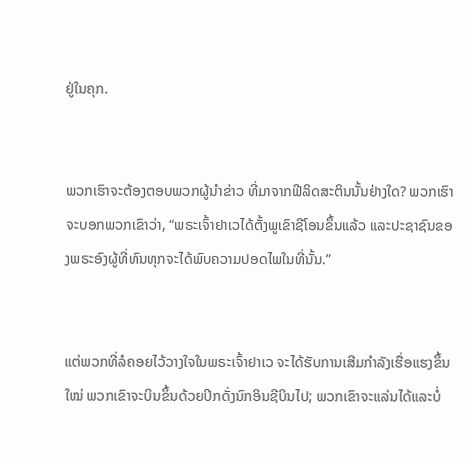ຢູ່ໃນຄຸກ.


ພວກເຮົາຈະຕ້ອງຕອບພວກຜູ້ນຳຂ່າວ ທີ່ມາຈາກຟີລິດສະຕິນນັ້ນຢ່າງໃດ? ພວກເຮົາຈະບອກພວກເຂົາວ່າ, “ພຣະເຈົ້າຢາເວໄດ້ຕັ້ງພູເຂົາຊີໂອນຂຶ້ນແລ້ວ ແລະປະຊາຊົນຂອງພຣະອົງຜູ້ທີ່ທົນທຸກຈະໄດ້ພົບຄວາມປອດໄພໃນທີ່ນັ້ນ.”


ແຕ່ພວກທີ່ລໍຄອຍໄວ້ວາງໃຈໃນພຣະເຈົ້າຢາເວ ຈະໄດ້ຮັບການເສີມກຳລັງເຮື່ອແຮງຂຶ້ນໃໝ່ ພວກເຂົາຈະບິນຂຶ້ນດ້ວຍປິກດັ່ງນົກອິນຊີບິນໄປ; ພວກເຂົາຈະແລ່ນໄດ້ແລະບໍ່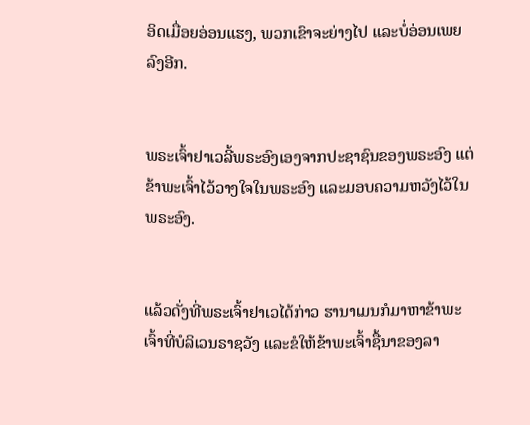ອິດເມື່ອຍອ່ອນແຮງ, ພວກເຂົາຈະຍ່າງໄປ ແລະບໍ່ອ່ອນເພຍລົງອີກ.


ພຣະເຈົ້າຢາເວລີ້ພຣະອົງເອງຈາກປະຊາຊົນຂອງພຣະອົງ ແຕ່ຂ້າພະເຈົ້າໄວ້ວາງໃຈໃນພຣະອົງ ແລະມອບຄວາມຫວັງໄວ້ໃນພຣະອົງ.


ແລ້ວດັ່ງທີ່ພຣະເຈົ້າຢາເວໄດ້ກ່າວ ຮານາເມນກໍມາຫາຂ້າພະເຈົ້າທີ່ບໍລິເວນຣາຊວັງ ແລະຂໍໃຫ້ຂ້າພະເຈົ້າຊື້ນາຂອງລາ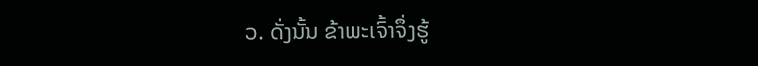ວ. ດັ່ງນັ້ນ ຂ້າພະເຈົ້າຈຶ່ງຮູ້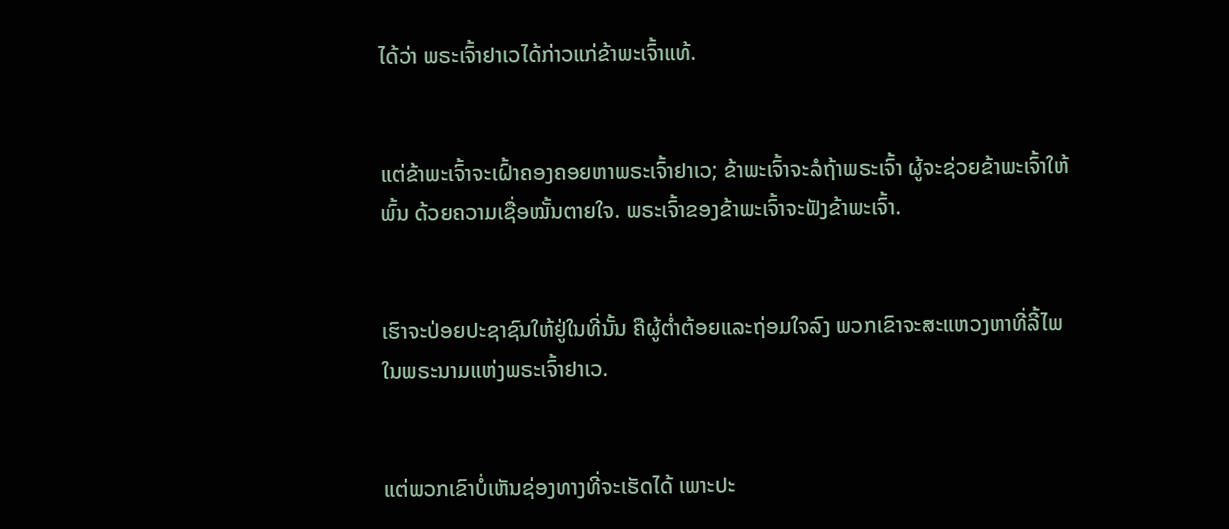ໄດ້ວ່າ ພຣະເຈົ້າຢາເວໄດ້ກ່າວແກ່ຂ້າພະເຈົ້າແທ້.


ແຕ່ຂ້າພະເຈົ້າຈະເຝົ້າຄອງຄອຍຫາພຣະເຈົ້າຢາເວ; ຂ້າພະເຈົ້າຈະລໍຖ້າພຣະເຈົ້າ ຜູ້ຈະຊ່ວຍຂ້າພະເຈົ້າໃຫ້ພົ້ນ ດ້ວຍຄວາມເຊື່ອໝັ້ນຕາຍໃຈ. ພຣະເຈົ້າຂອງຂ້າພະເຈົ້າຈະຟັງຂ້າພະເຈົ້າ.


ເຮົາຈະປ່ອຍປະຊາຊົນໃຫ້ຢູ່ໃນທີ່ນັ້ນ ຄືຜູ້ຕໍ່າຕ້ອຍແລະຖ່ອມໃຈລົງ ພວກເຂົາຈະສະແຫວງຫາທີ່ລີ້ໄພໃນພຣະນາມແຫ່ງພຣະເຈົ້າຢາເວ.


ແຕ່ພວກເຂົາບໍ່ເຫັນຊ່ອງທາງທີ່ຈະເຮັດໄດ້ ເພາະປະ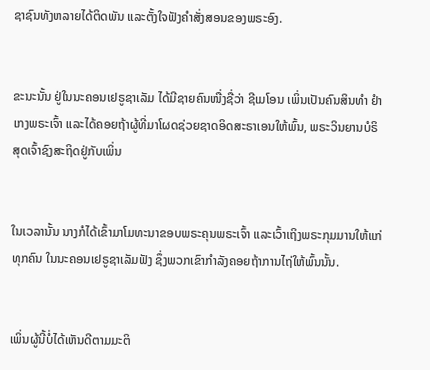ຊາຊົນທັງຫລາຍໄດ້ຕິດພັນ ແລະຕັ້ງໃຈຟັງຄຳສັ່ງສອນຂອງພຣະອົງ.


ຂະນະນັ້ນ ຢູ່ໃນນະຄອນເຢຣູຊາເລັມ ໄດ້ມີຊາຍຄົນໜື່ງຊື່ວ່າ ຊີເມໂອນ ເພິ່ນເປັນຄົນສິນທຳ ຢຳເກງພຣະເຈົ້າ ແລະໄດ້ຄອຍຖ້າຜູ້ທີ່ມາໂຜດຊ່ວຍຊາດອິດສະຣາເອນໃຫ້ພົ້ນ, ພຣະວິນຍານບໍຣິສຸດເຈົ້າຊົງສະຖິດຢູ່ກັບເພິ່ນ


ໃນເວລານັ້ນ ນາງກໍໄດ້ເຂົ້າມາໂມທະນາຂອບພຣະຄຸນພຣະເຈົ້າ ແລະເວົ້າເຖິງພຣະກຸມມານໃຫ້ແກ່ທຸກຄົນ ໃນນະຄອນເຢຣູຊາເລັມຟັງ ຊຶ່ງພວກເຂົາກຳລັງຄອຍຖ້າການໄຖ່ໃຫ້ພົ້ນນັ້ນ.


ເພິ່ນຜູ້ນີ້ບໍ່ໄດ້ເຫັນດີຕາມມະຕິ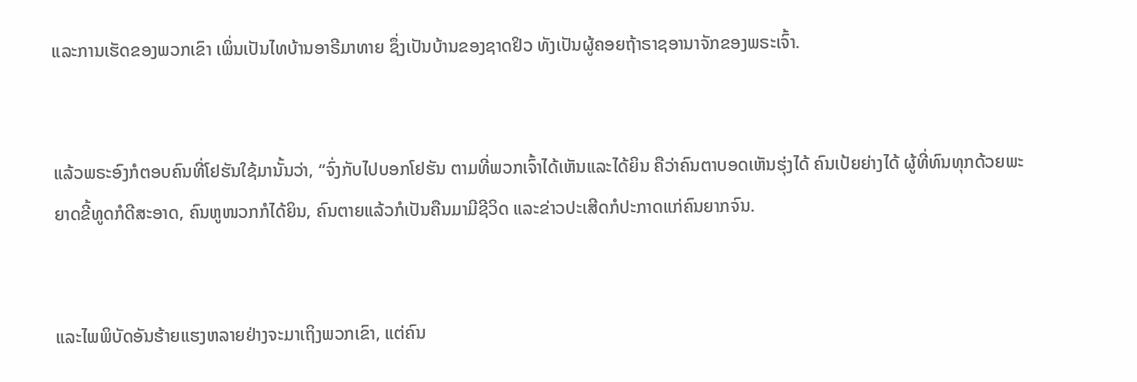ແລະການເຮັດຂອງພວກເຂົາ ເພິ່ນເປັນໄທບ້ານອາຣີມາທາຍ ຊຶ່ງເປັນບ້ານຂອງຊາດຢິວ ທັງເປັນຜູ້ຄອຍຖ້າຣາຊອານາຈັກຂອງພຣະເຈົ້າ.


ແລ້ວພຣະອົງກໍຕອບຄົນທີ່ໂຢຮັນໃຊ້ມານັ້ນວ່າ, “ຈົ່ງກັບໄປບອກໂຢຮັນ ຕາມທີ່ພວກເຈົ້າໄດ້ເຫັນແລະໄດ້ຍິນ ຄືວ່າຄົນຕາບອດເຫັນຮຸ່ງໄດ້ ຄົນເປ້ຍຍ່າງໄດ້ ຜູ້ທີ່ທົນທຸກດ້ວຍພະຍາດຂີ້ທູດກໍດີສະອາດ, ຄົນຫູໜວກກໍໄດ້ຍິນ, ຄົນຕາຍແລ້ວກໍເປັນຄືນມາມີຊີວິດ ແລະຂ່າວປະເສີດກໍປະກາດແກ່ຄົນຍາກຈົນ.


ແລະໄພພິບັດອັນຮ້າຍແຮງຫລາຍຢ່າງຈະມາເຖິງພວກເຂົາ, ແຕ່ຄົນ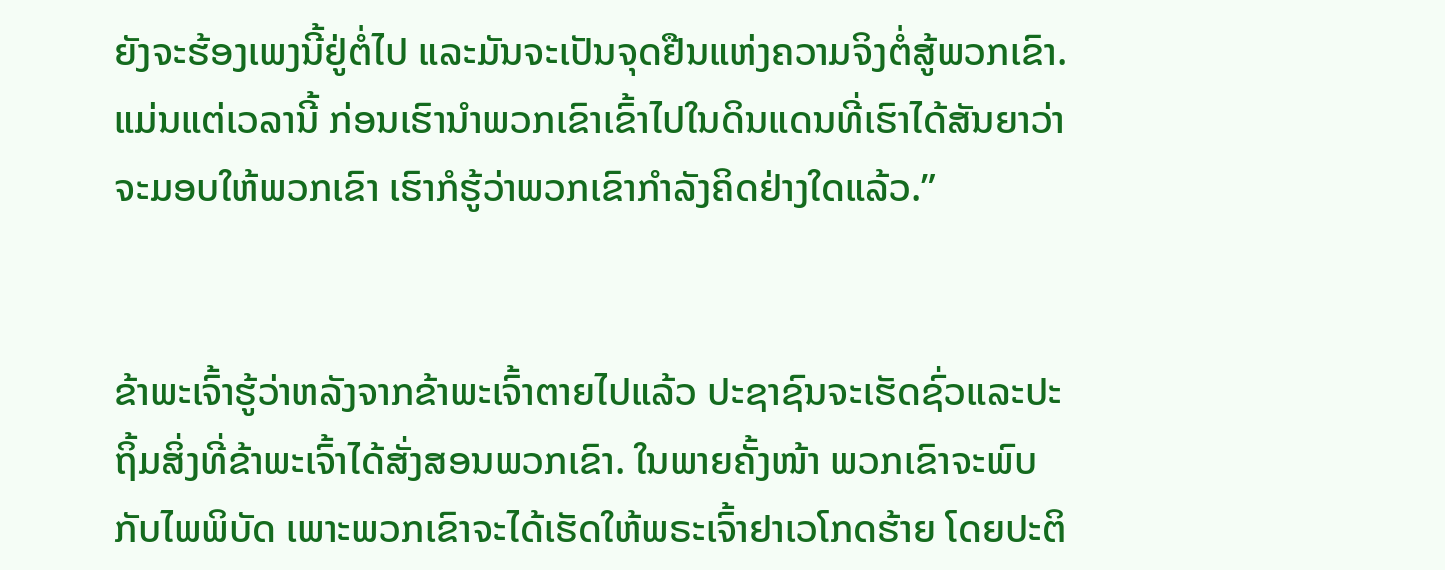ຍັງຈະຮ້ອງເພງນີ້ຢູ່ຕໍ່ໄປ ແລະມັນຈະເປັນຈຸດຢືນແຫ່ງຄວາມຈິງຕໍ່ສູ້ພວກເຂົາ. ແມ່ນແຕ່ເວລານີ້ ກ່ອນເຮົານຳພວກເຂົາເຂົ້າໄປໃນດິນແດນທີ່ເຮົາໄດ້ສັນຍາວ່າຈະມອບໃຫ້ພວກເຂົາ ເຮົາກໍຮູ້ວ່າພວກເຂົາກຳລັງຄິດຢ່າງໃດແລ້ວ.”


ຂ້າພະເຈົ້າຮູ້ວ່າຫລັງຈາກຂ້າພະເຈົ້າຕາຍໄປແລ້ວ ປະຊາຊົນຈະເຮັດຊົ່ວແລະປະຖິ້ມສິ່ງທີ່ຂ້າພະເຈົ້າໄດ້ສັ່ງສອນພວກເຂົາ. ໃນພາຍຄັ້ງໜ້າ ພວກເຂົາຈະພົບກັບໄພພິບັດ ເພາະພວກເຂົາຈະໄດ້ເຮັດໃຫ້ພຣະເຈົ້າຢາເວໂກດຮ້າຍ ໂດຍປະຕິ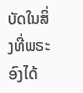ບັດໃນສິ່ງທີ່ພຣະອົງໄດ້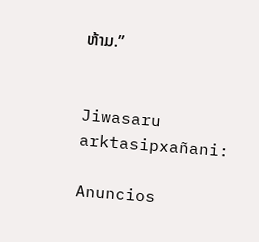ຫ້າມ.”


Jiwasaru arktasipxañani:

Anuncios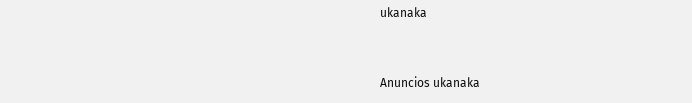ukanaka


Anuncios ukanaka